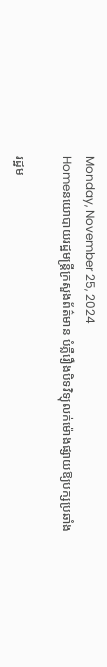Monday, November 25, 2024
Homeនយោបាយរដ្ឋមន្ត្រីក្រសួងព័ត៌មាន បំភ្លឺរឿងបិទវិទ្យុលក់ម៉ោងផ្សាយឱ្យបក្សប្រឆាំង

រដ្ឋម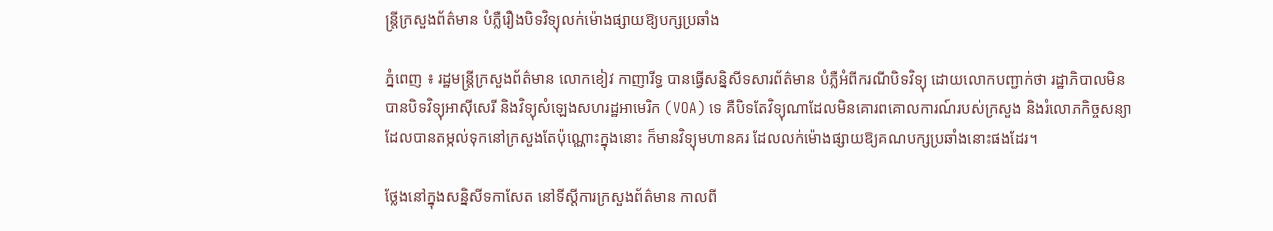ន្ត្រីក្រសួងព័ត៌មាន បំភ្លឺរឿងបិទវិទ្យុលក់ម៉ោងផ្សាយឱ្យបក្សប្រឆាំង

ភ្នំពេញ ៖ រដ្ឋមន្ត្រីក្រសួងព័ត៌មាន លោកខៀវ កាញារីទ្ធ បានធ្វើសន្និសីទសារព័ត៌មាន បំភ្លឺអំពីករណីបិទវិទ្យុ ដោយលោកបញ្ជាក់ថា រដ្ឋាភិបាលមិនបានបិទវិទ្យុអាស៊ីសេរី និងវិទ្យុសំឡេងសហរដ្ឋអាមេរិក (VOA) ទេ គឺបិទតែវិទ្យុណាដែលមិនគោរពគោលការណ៍របស់ក្រសួង និងរំលោភកិច្ចសន្យា ដែលបានតម្កល់ទុកនៅក្រសួងតែប៉ុណ្ណោះក្នុងនោះ ក៏មានវិទ្យុមហានគរ ដែលលក់ម៉ោងផ្សាយឱ្យគណបក្សប្រឆាំងនោះផងដែរ។

ថ្លែងនៅក្នុងសន្និសីទកាសែត នៅទីស្តីការក្រសួងព័ត៌មាន កាលពី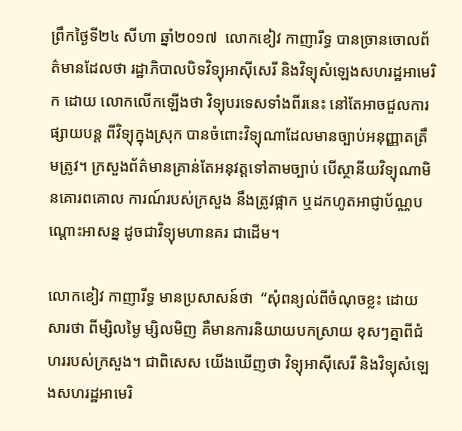ព្រឹកថ្ងៃទី២៤ សីហា ឆ្នាំ២០១៧  លោកខៀវ កាញារីទ្ធ បានច្រានចោលព័ត៌មានដែលថា រដ្ឋាភិបាលបិទវិទ្យុអាស៊ីសេរី និងវិទ្យុសំឡេងសហរដ្ឋអាមេរិក ដោយ លោកលើកឡើងថា វិទ្យុបរទេសទាំងពីរនេះ នៅតែអាចជួលការផ្សាយបន្ត ពីវិទ្យុក្នុងស្រុក បានចំពោះវិទ្យុណាដែលមានច្បាប់អនុញ្ញាតត្រឹមត្រូវ។ ក្រសួងព័ត៌មានគ្រាន់តែអនុវត្តទៅតាមច្បាប់ បើស្ថានីយវិទ្យុណាមិនគោរពគោល ការណ៍របស់ក្រសួង នឹងត្រូវផ្អាក ឬដកហូតអាជ្ញាប័ណ្ណបណ្តោះអាសន្ន ដូចជាវិទ្យុមហានគរ ជាដើម។

លោកខៀវ កាញារីទ្ធ មានប្រសាសន៍ថា  “សុំពន្យល់ពីចំណុចខ្លះ ដោយសារថា ពីម្សិលម្ងៃ ម្សិលមិញ គឺមានការនិយាយបកស្រាយ ខុសៗគ្នាពីជំហររបស់ក្រសួង។ ជាពិសេស យើងឃើញថា វិទ្យុអាស៊ីសេរី និងវិទ្យុសំឡេងសហរដ្ឋអាមេរិ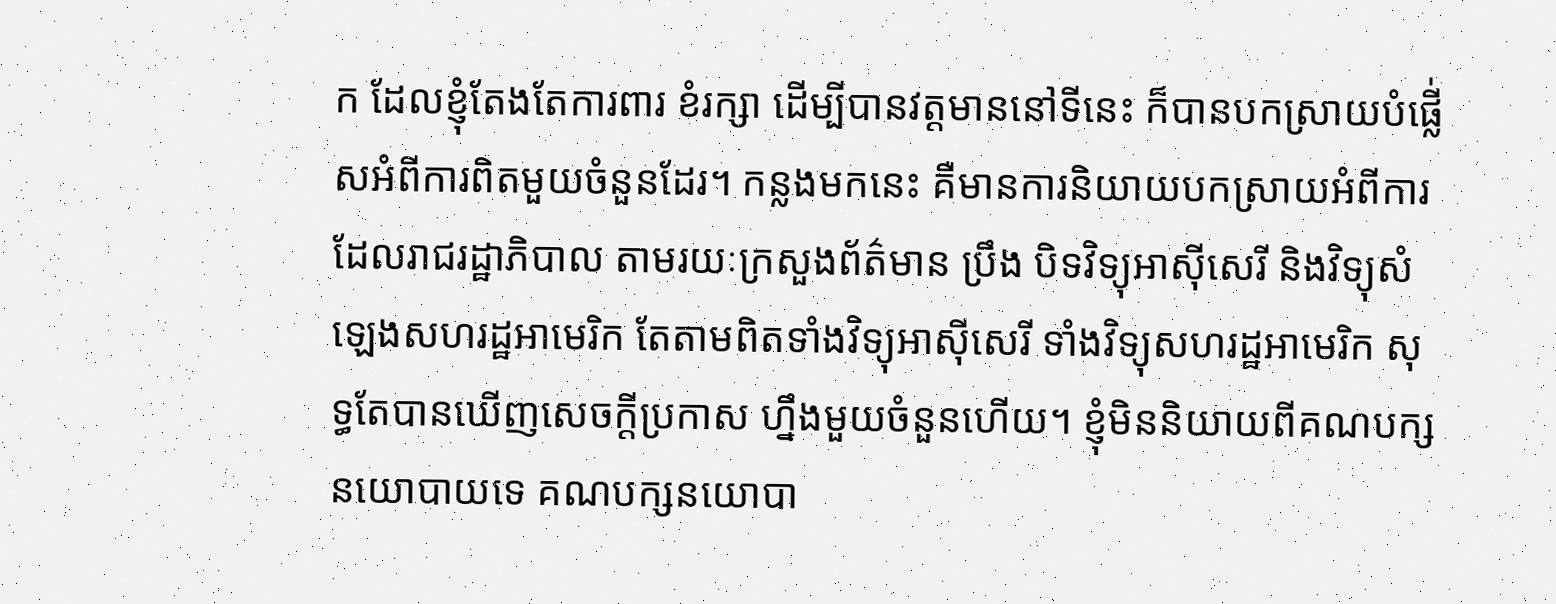ក ដែលខ្ញុំតែងតែការពារ ខំរក្សា ដើម្បីបានវត្តមាននៅទីនេះ ក៏បានបកស្រាយបំផ្លើ់សអំពីការពិតមួយចំនួនដែរ។ កន្លងមកនេះ គឺមានការនិយាយបកស្រាយអំពីការដែលរាជរដ្ឋាភិបាល តាមរយៈក្រសួងព័ត៌មាន ប្រឹង បិទវិទ្យុអាស៊ីសេរី និងវិទ្យុសំឡេងសហរដ្ឋអាមេរិក តែតាមពិតទាំងវិទ្យុអាស៊ីសេរី ទាំងវិទ្យុសហរដ្ឋអាមេរិក សុទ្ធតែបានឃើញសេចក្តីប្រកាស ហ្នឹងមួយចំនួនហើយ។ ខ្ញុំមិននិយាយពីគណបក្សនយោបាយទេ គណបក្សនយោបា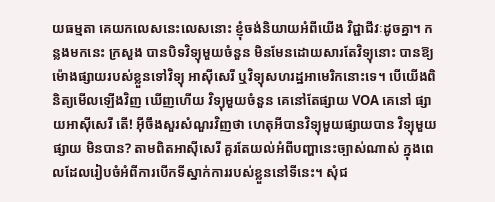យធម្មតា គេយកលេសនេះលេសនោះ ខ្ញុំចង់និយាយអំពីយើង វិជ្ជាជីវៈដូចគ្នា។ កន្លងមកនេះ ក្រសួង បានបិទវិទ្យុមួយចំនួន មិនមែនដោយសារតែវិទ្យុនោះ បានឱ្យម៉ោងផ្សាយរបស់ខ្លួនទៅវិទ្យុ អាស៊ីសេរី ឬវិទ្យុសហរដ្ឋអាមេរិកនោះទេ។ បើយើងពិនិត្យមើលឡើងវិញ ឃើញហើយ វិទ្យុមួយចំនួន គេនៅតែផ្សាយ VOA គេនៅ ផ្សាយអាស៊ីសេរី តើ! អ៊ីចឹងសួរសំណួរវិញថា ហេតុអីបានវិទ្យុមួយផ្សាយបាន វិទ្យុមួយផ្សាយ មិនបាន? តាមពិតអាស៊ីសេរី គួរតែយល់អំពីបញ្ហានេះច្បាស់ណាស់ ក្នុងពេលដែលរៀបចំអំពីការបើកទីស្នាក់ការរបស់ខ្លួននៅទីនេះ។ សុំជ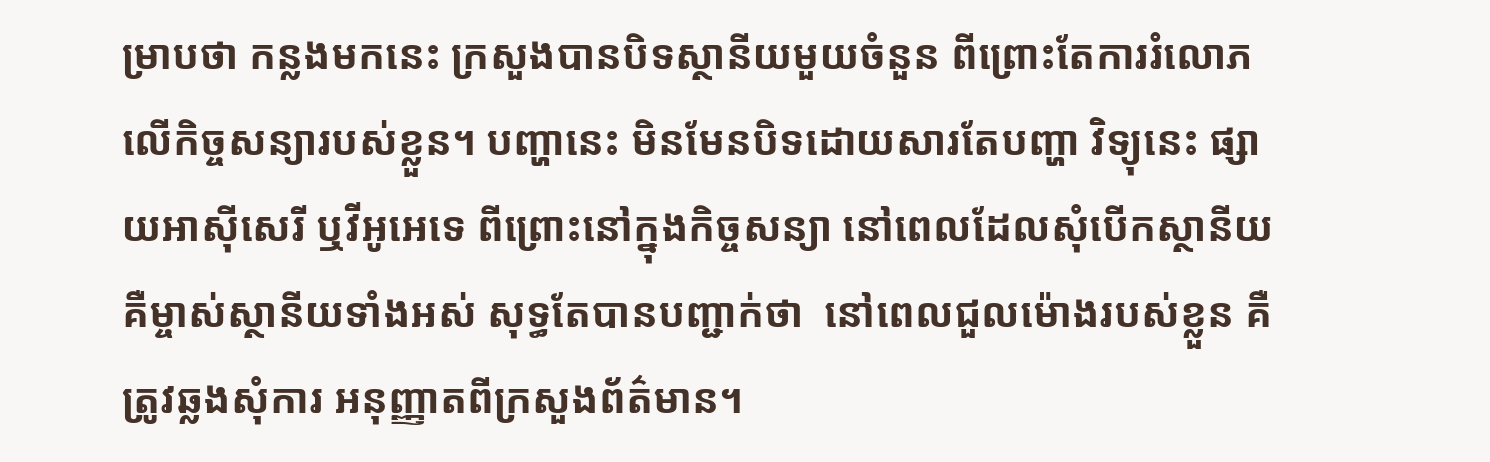ម្រាបថា កន្លងមកនេះ ក្រសួងបានបិទស្ថានីយមួយចំនួន ពីព្រោះតែការរំលោភលើកិច្ចសន្យារបស់ខ្លួន។ បញ្ហានេះ មិនមែនបិទដោយសារតែបញ្ហា វិទ្យុនេះ ផ្សាយអាស៊ីសេរី ឬវីអូអេទេ ពីព្រោះនៅក្នុងកិច្ចសន្យា នៅពេលដែលសុំបើកស្ថានីយ គឺម្ចាស់ស្ថានីយទាំងអស់ សុទ្ធតែបានបញ្ជាក់ថា  នៅពេលជួលម៉ោងរបស់ខ្លួន គឺត្រូវឆ្លងសុំការ អនុញ្ញាតពីក្រសួងព័ត៌មាន។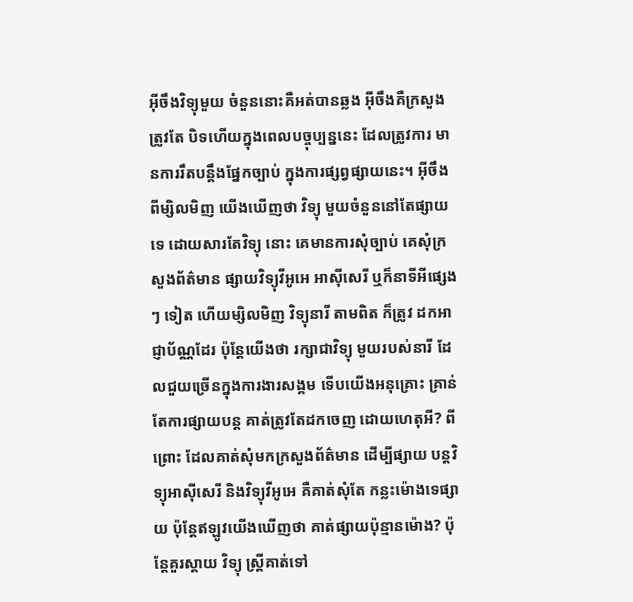អ៊ីចឹងវិទ្យុមួយ ចំនួននោះគឺអត់បានឆ្លង អ៊ីចឹងគឺក្រសួងត្រូវតែ បិទហើយក្នុងពេលបច្ចុប្បន្ននេះ ដែលត្រូវការ មានការរឹតបន្តឹងផ្នែកច្បាប់ ក្នុងការផ្សព្វផ្សាយនេះ។ អ៊ីចឹងពីម្សិលមិញ យើងឃើញថា វិទ្យុ មួយចំនួននៅតែផ្សាយទេ ដោយសារតែវិទ្យុ នោះ គេមានការសុំច្បាប់ គេសុំក្រសួងព័ត៌មាន ផ្សាយវិទ្យុវីអូអេ អាស៊ីសេរី ឬក៏នាទីអីផ្សេងៗ ទៀត ហើយម្សិលមិញ វិទ្យុនារី តាមពិត ក៏ត្រូវ ដកអាជ្ញាប័ណ្ណដែរ ប៉ុន្តែយើងថា រក្សាជាវិទ្យុ មួយរបស់នារី ដែលជួយច្រើនក្នុងការងារសង្គម ទើបយើងអនុគ្រោះ គ្រាន់តែការផ្សាយបន្ត គាត់ត្រូវតែដកចេញ ដោយហេតុអី? ពីព្រោះ ដែលគាត់សុំមកក្រសួងព័ត៌មាន ដើម្បីផ្សាយ បន្តវិទ្យុអាស៊ីសេរី និងវិទ្យុវីអូអេ គឺគាត់សុំតែ កន្លះម៉ោងទេផ្សាយ ប៉ុន្តែឥឡូវយើងឃើញថា គាត់ផ្សាយប៉ុន្មានម៉ោង? ប៉ុន្តែគួរស្តាយ វិទ្យុ ស្ត្រីគាត់ទៅ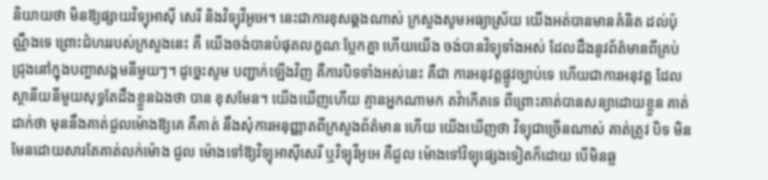និយាយថា មិនឱ្យផ្សាយវិទ្យុអាស៊ី សេរី និងវិទ្យុវីអូអេ។ នេះជាការខុសឆ្គងណាស់ ក្រសួងសូមអធ្យាស្រ័យ យើងអត់បានមានគំនិត ដល់ប៉ុណ្ណឹងទេ ព្រោះជំហររបស់ក្រសួងនេះ គឺ យើងចង់បានបំផុតលក្ខណៈប្លែកគ្នា ហើយយើង ចង់បានវិទ្យុទាំងអស់ ដែលដឹងនូវព័ត៌មានពីគ្រប់ ជ្រុងនៅក្នុងបញ្ហាសង្គមនីមួយៗ។ ដូច្នេះសូម បញ្ជាក់ឡើងវិញ គឺការបិទទាំងអស់នេះ គឺជា ការអនុវត្តផ្លូវច្បាប់ទេ ហើយជាការអនុវត្ត ដែលស្ថានីយនីមួយសុទ្ធតែដឹងខ្លួនឯងថា បាន ខុសមែន។ យើងឃើញហើយ គ្មានអ្នកណាមក តវ៉ាកើតទេ ពីព្រោះគាត់បានសន្យាដោយខ្លួន គាត់ដាក់ថា មុននឹងគាត់ជួលម៉ោងឱ្យគេ គឺគាត់ នឹងសុំការអនុញ្ញាតពីក្រសួងព័ត៌មាន ហើយ យើងឃើញថា វិទ្យុជាច្រើនណាស់ គាត់ត្រូវ បិទ មិនមែនដោយសារតែគាត់លក់ម៉ោង ជួល ម៉ោងទៅឱ្យវិទ្យុអាស៊ីសេរី ឬវិទ្យុវីអូអេ គឺជួល ម៉ោងទៅវិទ្យុផ្សេងទៀតក៏ដោយ បើមិនឆ្ល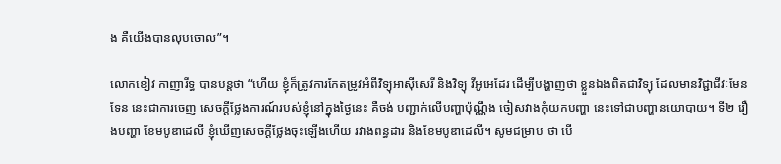ង គឺយើងបានលុបចោល”។

លោកខៀវ កាញារីទ្ធ បានបន្តថា “ហើយ ខ្ញុំក៏ត្រូវការកែតម្រូវអំពីវិទ្យុអាស៊ីសេរី និងវិទ្យុ វីអូអេដែរ ដើម្បីបង្ហាញថា ខ្លួនឯងពិតជាវិទ្យុ ដែលមានវិជ្ជាជីវៈមែនទែន នេះជាការចេញ សេចក្តីថ្លែងការណ៍របស់ខ្ញុំនៅក្នុងថ្ងៃនេះ គឺចង់ បញ្ជាក់លើបញ្ហាប៉ុណ្ណឹង ចៀសវាងកុំយកបញ្ហា នេះទៅជាបញ្ហានយោបាយ។ ទី២ រឿងបញ្ហា ខែមបូឌាដេលី ខ្ញុំឃើញសេចក្តីថ្លែងចុះឡើងហើយ រវាងពន្ធដារ និងខែមបូឌាដេលី។ សូមជម្រាប ថា បើ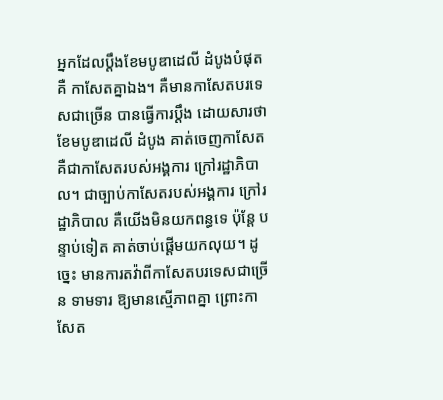អ្នកដែលប្តឹងខែមបូឌាដេលី ដំបូងបំផុត គឺ កាសែតគ្នាឯង។ គឺមានកាសែតបរទេសជាច្រើន បានធ្វើការប្តឹង ដោយសារថា ខែមបូឌាដេលី ដំបូង គាត់ចេញកាសែត គឺជាកាសែតរបស់អង្គការ ក្រៅរដ្ឋាភិបាល។ ជាច្បាប់កាសែតរបស់អង្គការ ក្រៅរដ្ឋាភិបាល គឺយើងមិនយកពន្ធទេ ប៉ុន្តែ បន្ទាប់ទៀត គាត់ចាប់ផ្តើមយកលុយ។ ដូច្នេះ មានការតវ៉ាពីកាសែតបរទេសជាច្រើន ទាមទារ ឱ្យមានស្មើភាពគ្នា ព្រោះកាសែត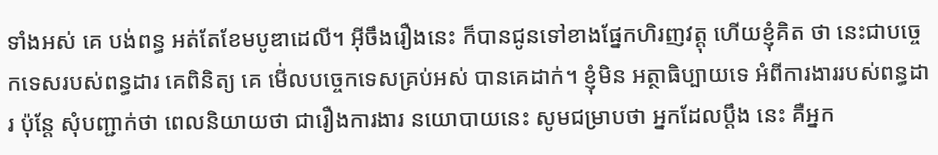ទាំងអស់ គេ បង់ពន្ធ អត់តែខែមបូឌាដេលី។ អ៊ីចឹងរឿងនេះ ក៏បានជូនទៅខាងផ្នែកហិរញវត្តុ ហើយខ្ញុំគិត ថា នេះជាបច្ចេកទេសរបស់ពន្ធដារ គេពិនិត្យ គេ មើ់លបច្ចេកទេសគ្រប់អស់ បានគេដាក់។ ខ្ញុំមិន អត្ថាធិប្បាយទេ អំពីការងាររបស់ពន្ធដារ ប៉ុន្តែ សុំបញ្ជាក់ថា ពេលនិយាយថា ជារឿងការងារ នយោបាយនេះ សូមជម្រាបថា អ្នកដែលប្តឹង នេះ គឺអ្នក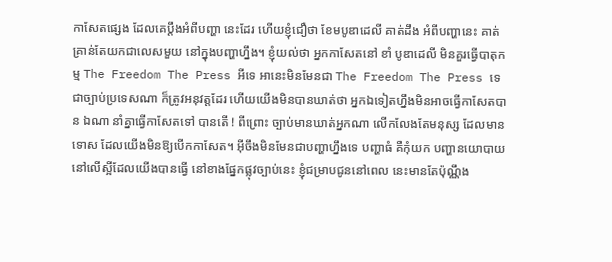កាសែតផ្សេង ដែលគេប្តឹងអំពីបញ្ហា នេះដែរ ហើយខ្ញុំជឿថា ខែមបូឌាដេលី គាត់ដឹង អំពីបញ្ហានេះ គាត់គ្រាន់តែយកជាលេសមួយ នៅក្នុងបញ្ហាហ្នឹង។ ខ្ញុំយល់ថា អ្នកកាសែតនៅ ខាំ បូឌាដេលី មិនគួរធ្វើបាតុកម្ម The Freedom The Press អីទេ អានេះមិនមែនជា The Freedom The Press ទេ ជាច្បាប់ប្រទេសណា ក៏ត្រូវអនុវត្តដែរ ហើយយើងមិនបានឃាត់ថា អ្នកឯទៀតហ្នឹងមិនអាចធ្វើកាសែតបាន ឯណា នាំគ្នាធ្វើកាសែតទៅ បានតើ ! ពីព្រោះ ច្បាប់មានឃាត់អ្នកណា លើកលែងតែមនុស្ស ដែលមានទោស ដែលយើងមិនឱ្យបើកកាសែត។ អ៊ីចឹងមិនមែនជាបញ្ហាហ្នឹងទេ បញ្ហាធំ គឺកុំយក បញ្ហានយោបាយនៅលើស្អីដែលយើងបានធ្វើ នៅខាងផ្នែកផ្លុវច្បាប់នេះ ខ្ញុំជម្រាបជូននៅពេល នេះមានតែប៉ុណ្ណឹង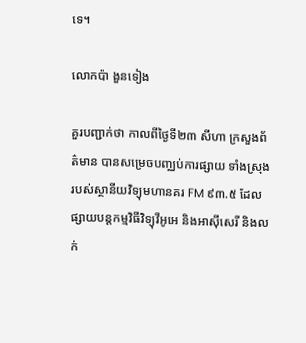ទេ។

លោកប៉ា ងួនទៀង

គួរបញ្ជាក់ថា កាលពីថ្ងៃទី២៣ សីហា ក្រសួងព័ត៌មាន បានសម្រេចបញ្ឈប់ការផ្សាយ ទាំងស្រុង របស់ស្ថានីយវិទ្យុមហានគរ FM ៩៣.៥ ដែលផ្សាយបន្តកម្មវិធីវិទ្យុវីអូអេ និងអាស៊ីសេរី និងលក់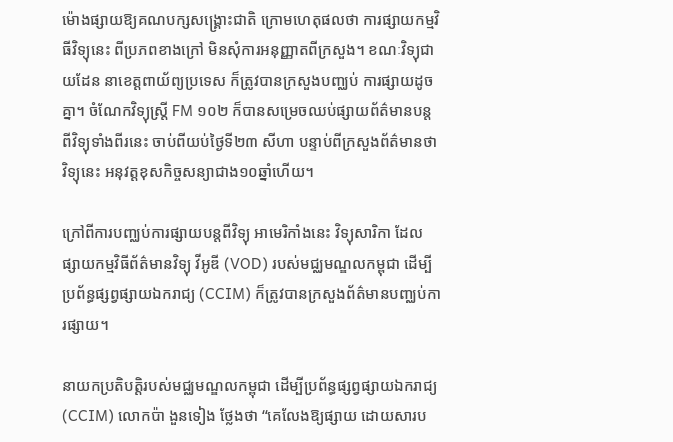ម៉ោងផ្សាយឱ្យគណបក្សសង្គ្រោះជាតិ ក្រោមហេតុផលថា ការផ្សាយកម្មវិធីវិទ្យុនេះ ពីប្រភពខាងក្រៅ មិនសុំការអនុញ្ញាតពីក្រសួង។ ខណៈវិទ្យុជាយដែន នាខេត្តពាយ័ព្យប្រទេស ក៏ត្រូវបានក្រសួងបញ្ឈប់ ការផ្សាយដូចគ្នា។ ចំណែកវិទ្យុស្ត្រី FM ១០២ ក៏បានសម្រេចឈប់ផ្សាយព័ត៌មានបន្តពីវិទ្យុទាំងពីរនេះ ចាប់ពីយប់ថ្ងៃទី២៣ សីហា បន្ទាប់ពីក្រសួងព័ត៌មានថា វិទ្យុនេះ អនុវត្តខុសកិច្ចសន្យាជាង១០ឆ្នាំហើយ។

ក្រៅពីការបញ្ឈប់ការផ្សាយបន្តពីវិទ្យុ អាមេរិកាំងនេះ វិទ្យុសារិកា ដែលផ្សាយកម្មវិធីព័ត៌មានវិទ្យុ វីអូឌី (VOD) របស់មជ្ឈមណ្ឌលកម្ពុជា ដើម្បីប្រព័ន្ធផ្សព្វផ្សាយឯករាជ្យ (CCIM) ក៏ត្រូវបានក្រសួងព័ត៌មានបញ្ឈប់ការផ្សាយ។

នាយកប្រតិបត្តិរបស់មជ្ឈមណ្ឌលកម្ពុជា ដើម្បីប្រព័ន្ធផ្សព្វផ្សាយឯករាជ្យ (CCIM) លោកប៉ា ងួនទៀង ថ្លែងថា “គេលែងឱ្យផ្សាយ ដោយសារប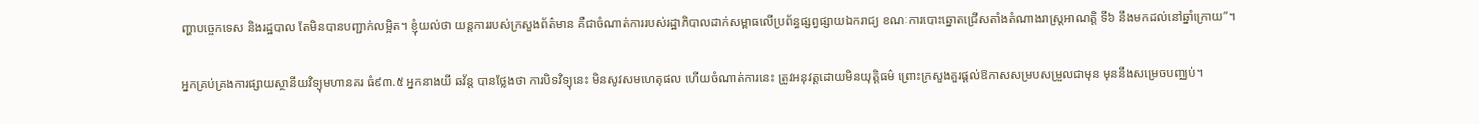ញ្ហាបច្ចេកទេស និងរដ្ឋបាល តែមិនបានបញ្ជាក់លម្អិត។ ខ្ញុំយល់ថា យន្តការរបស់ក្រសួងព័ត៌មាន គឺជាចំណាត់ការរបស់រដ្ឋាភិបាលដាក់សម្ពាធលើប្រព័ន្ធផ្សព្វផ្សាយឯករាជ្យ ខណៈការបោះឆ្នោតជ្រើសតាំងតំណាងរាស្ត្រអាណត្តិ ទី៦ នឹងមកដល់នៅឆ្នាំក្រោយ”។

អ្នកគ្រប់គ្រងការផ្សាយស្ថានីយវិទ្យុមហានគរ ធំ៩៣.៥ អ្នកនាងយី ឆវ័ន្ត បានថ្លែងថា ការបិទវិទ្យុនេះ មិនសូវសមហេតុផល ហើយចំណាត់ការនេះ ត្រូវអនុវត្តដោយមិនយុត្តិធម៌ ព្រោះក្រសួងគួរផ្តល់ឱកាសសម្របសម្រួលជាមុន មុននឹងសម្រេចបញ្ឈប់។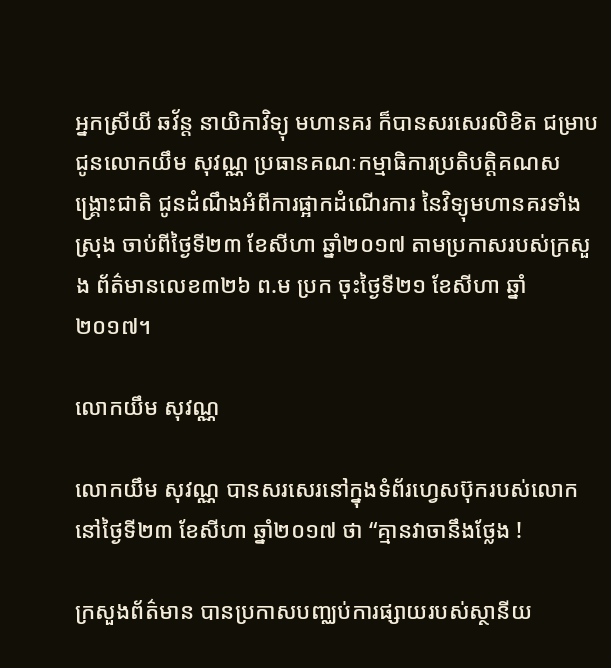អ្នកស្រីយី ឆវ័ន្ត នាយិកាវិទ្យុ មហានគរ ក៏បានសរសេរលិខិត ជម្រាបជូនលោកយឹម សុវណ្ណ ប្រធានគណៈកម្មាធិការប្រតិបត្តិគណសង្គ្រោះជាតិ ជូនដំណឹងអំពីការផ្អាកដំណើរការ នៃវិទ្យុមហានគរទាំងស្រុង ចាប់ពីថ្ងៃទី២៣ ខែសីហា ឆ្នាំ២០១៧ តាមប្រកាសរបស់ក្រសួង ព័ត៌មានលេខ៣២៦ ព.ម ប្រក ចុះថ្ងៃទី២១ ខែសីហា ឆ្នាំ២០១៧។

លោកយឹម សុវណ្ណ

លោកយឹម សុវណ្ណ បានសរសេរនៅក្នុងទំព័រហ្វេសប៊ុករបស់លោក នៅថ្ងៃទី២៣ ខែសីហា ឆ្នាំ២០១៧ ថា “គ្មានវាចានឹងថ្លែង !

ក្រសួងព័ត៌មាន បានប្រកាសបញ្ឈប់ការផ្សាយរបស់ស្ថានីយ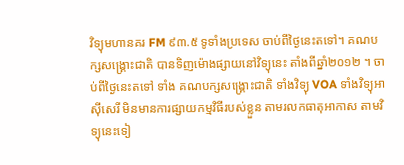វិទ្យុមហានគរ FM ៩៣.៥ ទូទាំងប្រទេស ចាប់ពីថ្ងៃនេះតទៅ។ គណបក្សសង្គ្រោះជាតិ បានទិញម៉ោងផ្សាយនៅវិទ្យុនេះ តាំងពីឆ្នាំ២០១២ ។ ចាប់ពីថ្ងៃនេះតទៅ ទាំង គណបក្សសង្គ្រោះជាតិ ទាំងវិទ្យុ VOA ទាំងវិទ្យុអាស៊ីសេរី មិនមានការផ្សាយកម្មវិធីរបស់ខ្លួន តាមរលកធាតុអាកាស តាមវិទ្យុនេះទៀ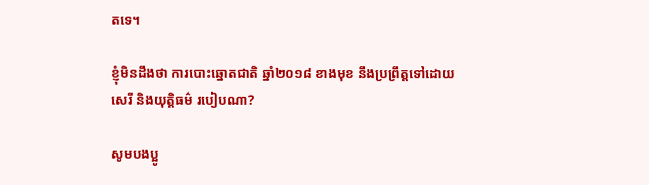តទេ។

ខ្ញុំមិនដឹងថា ការបោះឆ្នោតជាតិ ឆ្នាំ២០១៨ ខាងមុខ នឹងប្រព្រឹត្តទៅដោយសេរី និងយុត្តិធម៌ របៀបណា?

សូមបងប្អូ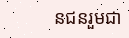នជនរួមជា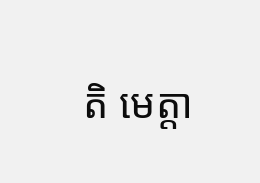តិ មេត្តា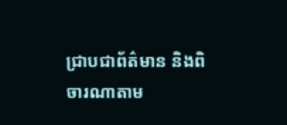ជ្រាបជាព័ត៌មាន និងពិចារណាតាម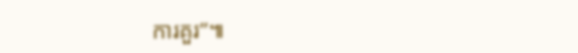ការគួរ”៕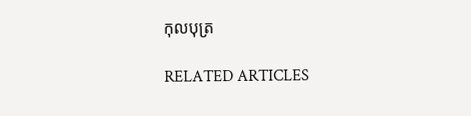កុលបុត្រ

RELATED ARTICLES